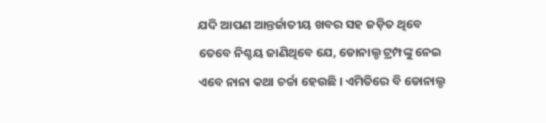ଯଦି ଆପଣ ଆନ୍ତର୍ଜାତୀୟ ଖବର ସହ ଜଡ଼ିତ ଥିବେ ତେବେ ନିଶ୍ଚୟ ଜାଣିଥିବେ ଯେ, ଡୋନାଲ୍ଡ ଟ୍ରମ୍ପଙ୍କୁ ନେଇ ଏବେ ନାନା କଥା ଚର୍ଚ୍ଚା ହେଉଛି । ଏମିତିରେ ବି ଡୋନାଲ୍ଡ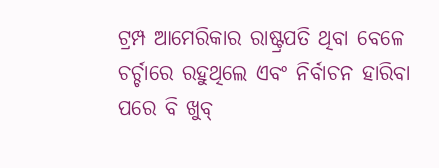ଟ୍ରମ୍ପ ଆମେରିକାର ରାଷ୍ଟ୍ରପତି ଥିବା ବେଳେ ଚର୍ଚ୍ଚାରେ ରହୁଥିଲେ ଏବଂ ନିର୍ବାଚନ ହାରିବା ପରେ ବି ଖୁବ୍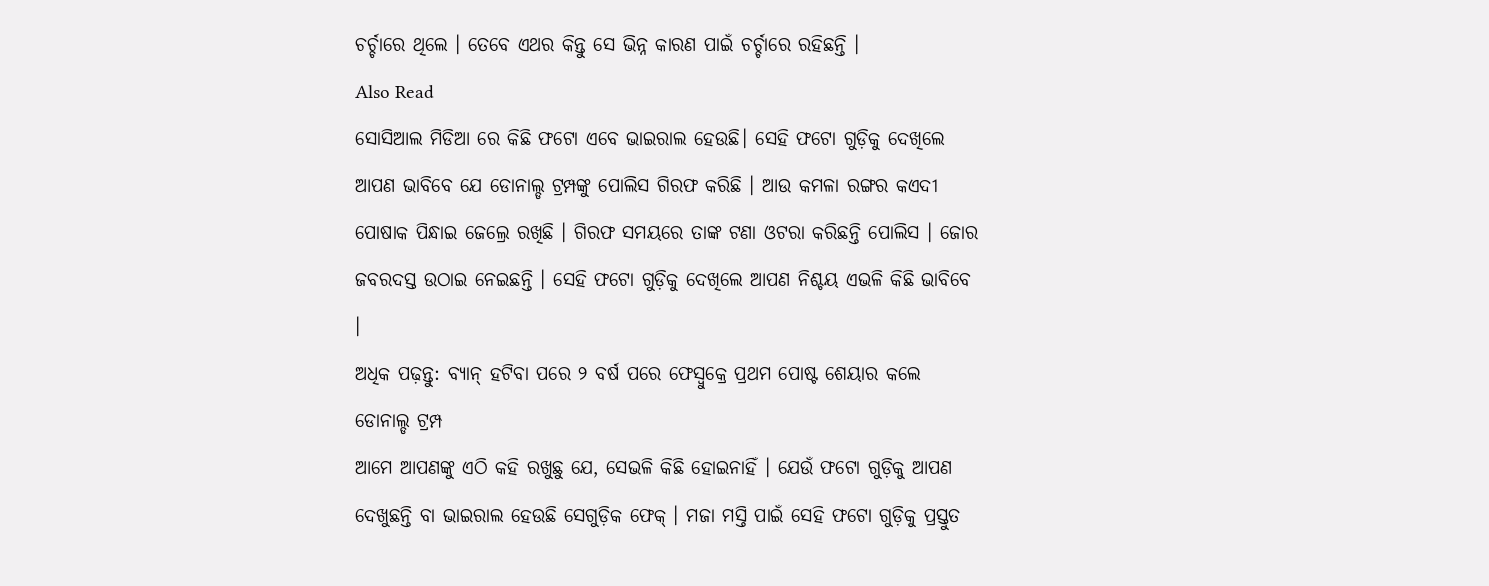ଚର୍ଚ୍ଚାରେ ଥିଲେ । ତେବେ ଏଥର କିନ୍ତୁ ସେ ଭିନ୍ନ କାରଣ ପାଇଁ ଚର୍ଚ୍ଚାରେ ରହିଛନ୍ତି ।
Also Read
ସୋସିଆଲ ମିଡିଆ ରେ କିଛି ଫଟୋ ଏବେ ଭାଇରାଲ ହେଉଛି। ସେହି ଫଟୋ ଗୁଡ଼ିକୁ ଦେଖିଲେ ଆପଣ ଭାବିବେ ଯେ ଡୋନାଲ୍ଡ ଟ୍ରମ୍ପଙ୍କୁ ପୋଲିସ ଗିରଫ କରିଛି । ଆଉ କମଳା ରଙ୍ଗର କଏଦୀ ପୋଷାକ ପିନ୍ଧାଇ ଜେଲ୍ରେ ରଖିଛି । ଗିରଫ ସମୟରେ ତାଙ୍କ ଟଣା ଓଟରା କରିଛନ୍ତି ପୋଲିସ । ଜୋର ଜବରଦସ୍ତ ଉଠାଇ ନେଇଛନ୍ତି । ସେହି ଫଟୋ ଗୁଡ଼ିକୁ ଦେଖିଲେ ଆପଣ ନିଶ୍ଚୟ ଏଭଳି କିଛି ଭାବିବେ ।
ଅଧିକ ପଢ଼ନ୍ତୁ: ବ୍ୟାନ୍ ହଟିବା ପରେ ୨ ବର୍ଷ ପରେ ଫେସ୍ବୁକ୍ରେ ପ୍ରଥମ ପୋଷ୍ଟ ଶେୟାର କଲେ ଡୋନାଲ୍ଡ ଟ୍ରମ୍ପ
ଆମେ ଆପଣଙ୍କୁ ଏଠି କହି ରଖୁଛୁ ଯେ, ସେଭଳି କିଛି ହୋଇନାହିଁ । ଯେଉଁ ଫଟୋ ଗୁଡ଼ିକୁ ଆପଣ ଦେଖୁଛନ୍ତି ବା ଭାଇରାଲ ହେଉଛି ସେଗୁଡ଼ିକ ଫେକ୍ । ମଜା ମସ୍ତି ପାଇଁ ସେହି ଫଟୋ ଗୁଡ଼ିକୁ ପ୍ରସ୍ତୁତ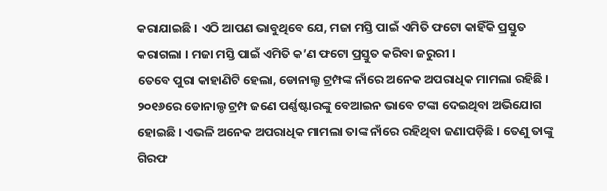କରାଯାଇଛି । ଏଠି ଆପଣ ଭାବୁଥିବେ ଯେ, ମଜା ମସ୍ତି ପାଇଁ ଏମିତି ଫଟୋ କାହିଁକି ପ୍ରସ୍ତୁତ କରାଗଲା । ମଜା ମସ୍ତି ପାଇଁ ଏମିତି କ’ଣ ଫଟୋ ପ୍ରସ୍ତୁତ କରିବା ଜରୁରୀ ।
ତେବେ ପୁରା କାହାଣିଟି ହେଲା, ଡୋନାଲ୍ଟ ଟ୍ରମ୍ପଙ୍କ ନାଁରେ ଅନେକ ଅପରାଧିକ ମାମଲା ରହିଛି । ୨୦୧୬ରେ ଡୋନାଲ୍ଡ ଟ୍ରମ୍ପ ଜଣେ ପର୍ଣ୍ଣଷ୍ଟାରଙ୍କୁ ବେଆଇନ ଭାବେ ଟଙ୍କା ଦେଇଥିବା ଅଭିଯୋଗ ହୋଇଛି । ଏଭଳି ଅନେକ ଅପରାଧିକ ମାମଲା ତାଙ୍କ ନାଁରେ ରହିଥିବା ଜଣାପଡ଼ିଛି । ତେଣୁ ତାଙ୍କୁ ଗିରଫ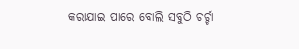କରାଯାଇ ପାରେ ବୋଲି ସବୁଠି ଚର୍ଚ୍ଚା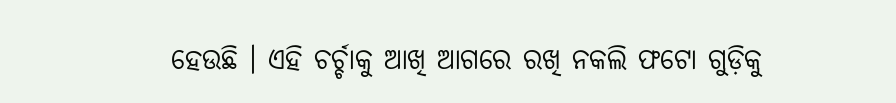ହେଉଛି । ଏହି ଚର୍ଚ୍ଚାକୁ ଆଖି ଆଗରେ ରଖି ନକଲି ଫଟୋ ଗୁଡ଼ିକୁ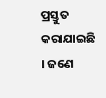ପ୍ରସ୍ତୁତ କରାଯାଇଛି । ଜଣେ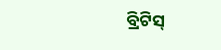ବ୍ରିଟିସ୍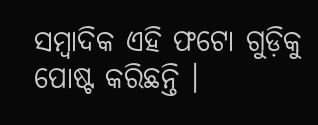ସମ୍ବାଦିକ ଏହି ଫଟୋ ଗୁଡ଼ିକୁ ପୋଷ୍ଟ କରିଛନ୍ତି ।